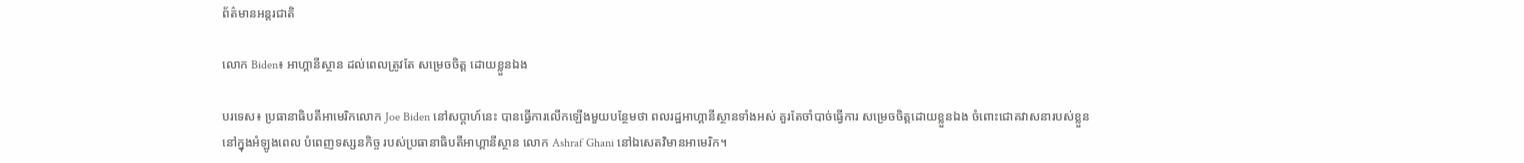ព័ត៌មានអន្តរជាតិ

លោក Biden៖ អាហ្គានីស្ថាន ដល់ពេលត្រូវតែ សម្រេចចិត្ត ដោយខ្លួនឯង

បរទេស៖ ប្រធានាធិបតីអាមេរិកលោក Joe Biden នៅសប្តាហ៍នេះ បានធ្វើការលើកឡើងមួយបន្ថែមថា ពលរដ្ឋអាហ្គានីស្ថានទាំងអស់ គួរតែចាំបាច់ធ្វើការ សម្រេចចិត្តដោយខ្លួនឯង ចំពោះជោគវាសនារបស់ខ្លួន នៅក្នុងអំឡូងពេល បំពេញទស្សនកិច្ច របស់ប្រធានាធិបតីអាហ្គានីស្ថាន លោក Ashraf Ghani នៅឯសេតវិមានអាមេរិក។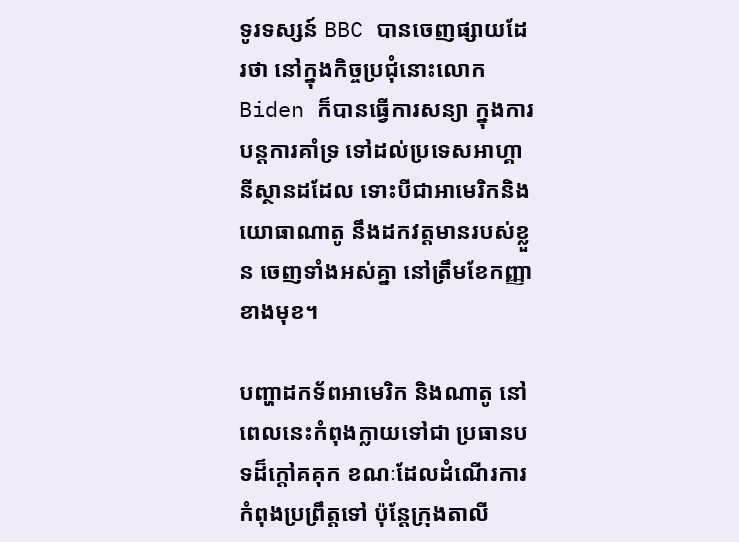ទូរទស្សន៍ BBC បានចេញផ្សាយដែរថា នៅក្នុងកិច្ចប្រជុំនោះលោក Biden ក៏បានធ្វើការសន្យា ក្នុងការបន្តការគាំទ្រ ទៅដល់ប្រទេសអាហ្គានីស្ថានដដែល ទោះបីជាអាមេរិកនិងយោធាណាតូ នឹងដកវត្តមានរបស់ខ្លួន ចេញទាំងអស់គ្នា នៅត្រឹមខែកញ្ញាខាងមុខ។

បញ្ហាដកទ័ពអាមេរិក និងណាតូ នៅពេលនេះកំពុងក្លាយទៅជា ប្រធានបទដ៏ក្តៅគគុក ខណៈដែលដំណើរការ កំពុងប្រព្រឹត្តទៅ ប៉ុន្តែក្រុងតាលី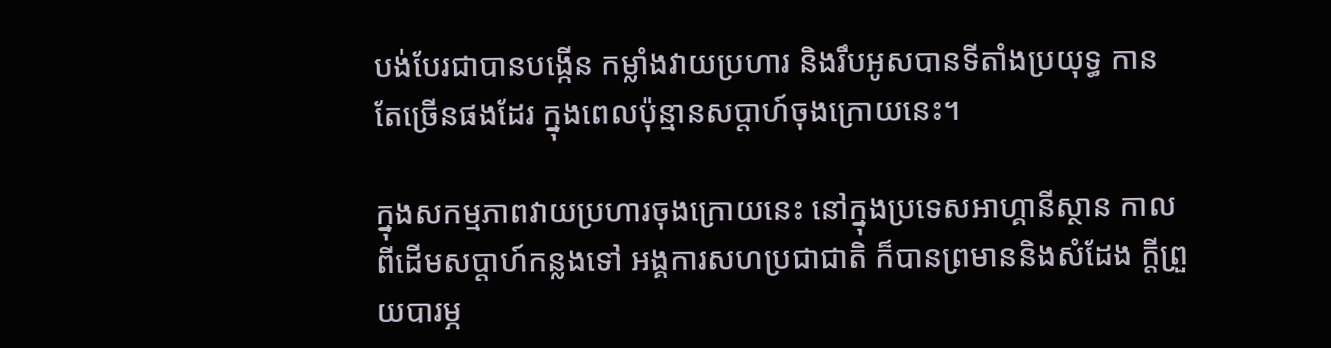បង់បែរជាបានបង្កើន កម្លាំងវាយប្រហារ និងរឹបអូសបានទីតាំងប្រយុទ្ធ កានតែច្រើនផងដែរ ក្នុងពេលប៉ុន្មានសប្តាហ៍ចុងក្រោយនេះ។

ក្នុងសកម្មភាពវាយប្រហារចុងក្រោយនេះ នៅក្នុងប្រទេសអាហ្គានីស្ថាន កាលពីដើមសប្តាហ៍កន្លងទៅ អង្គការសហប្រជាជាតិ ក៏បានព្រមាននិងសំដែង ក្តីព្រួយបារម្ភ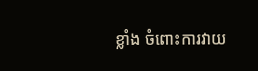ខ្លាំង ចំពោះការវាយ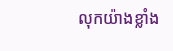លុកយ៉ាងខ្លាំង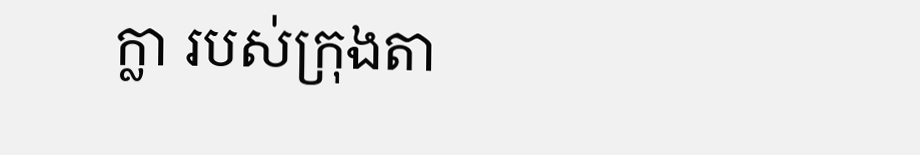ក្លា របស់ក្រុងតា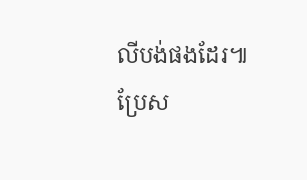លីបង់ផងដែរ៕
ប្រែស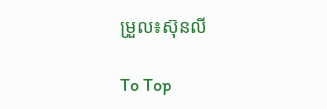ម្រួល៖ស៊ុនលី

To Top